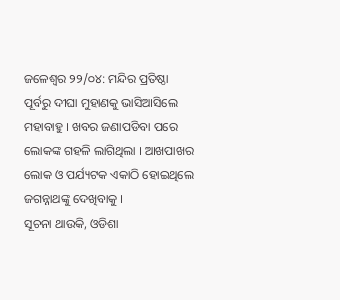ଜଳେଶ୍ୱର ୨୨/୦୪: ମନ୍ଦିର ପ୍ରତିଷ୍ଠା ପୂର୍ବରୁ ଦୀଘା ମୁହାଣକୁ ଭାସିଆସିଲେ ମହାବାହୁ । ଖବର ଜଣାପଡିବା ପରେ ଲୋକଙ୍କ ଗହଳି ଲାଗିଥିଲା । ଆଖପାଖର ଲୋକ ଓ ପର୍ଯ୍ୟଟକ ଏକାଠି ହୋଇଥିଲେ ଜଗନ୍ନାଥଙ୍କୁ ଦେଖିବାକୁ ।
ସୂଚନା ଥାଉକି, ଓଡିଶା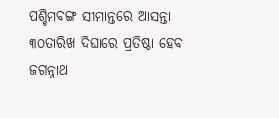ପଶ୍ଚିମବଙ୍ଗ ସୀମାନ୍ତରେ ଆସନ୍ତା ୩୦ତାରିଖ ଦିଘାରେ ପ୍ରତିଷ୍ଠା ହେବ ଜଗନ୍ନାଥ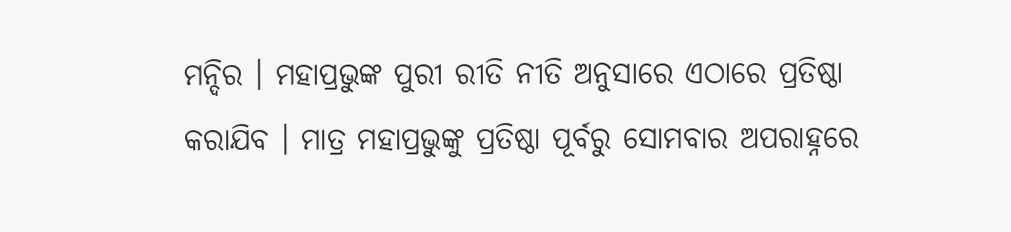ମନ୍ଦିର । ମହାପ୍ରଭୁଙ୍କ ପୁରୀ ରୀତି ନୀତି ଅନୁସାରେ ଏଠାରେ ପ୍ରତିଷ୍ଠା କରାଯିବ । ମାତ୍ର ମହାପ୍ରଭୁଙ୍କୁ ପ୍ରତିଷ୍ଠା ପୂର୍ବରୁ ସୋମବାର ଅପରାହ୍ନରେ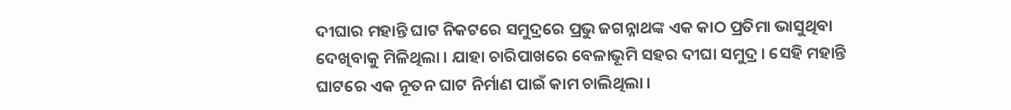ଦୀଘାର ମହାନ୍ତି ଘାଟ ନିକଟରେ ସମୁଦ୍ରରେ ପ୍ରଭୁ ଜଗନ୍ନାଥଙ୍କ ଏକ କାଠ ପ୍ରତିମା ଭାସୁଥିବା ଦେଖିବାକୁ ମିଳିଥିଲା । ଯାହା ଚାରିପାଖରେ ବେଳାଭୂମି ସହର ଦୀଘା ସମୁଦ୍ର । ସେହି ମହାନ୍ତି ଘାଟରେ ଏକ ନୂତନ ଘାଟ ନିର୍ମାଣ ପାଇଁ କାମ ଚାଲିଥିଲା ।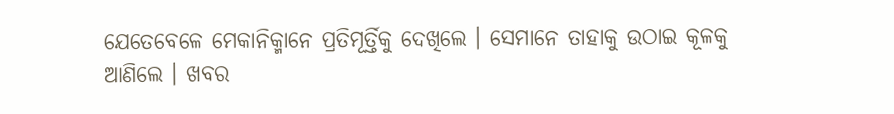ଯେତେବେଳେ ମେକାନିକ୍ମାନେ ପ୍ରତିମୂର୍ତ୍ତିକୁ ଦେଖିଲେ । ସେମାନେ ତାହାକୁ ଉଠାଇ କୂଳକୁ ଆଣିଲେ । ଖବର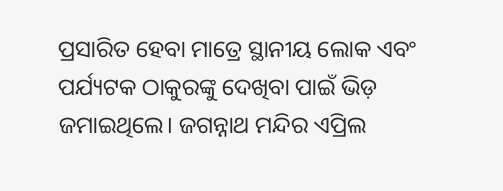ପ୍ରସାରିତ ହେବା ମାତ୍ରେ ସ୍ଥାନୀୟ ଲୋକ ଏବଂ ପର୍ଯ୍ୟଟକ ଠାକୁରଙ୍କୁ ଦେଖିବା ପାଇଁ ଭିଡ଼ ଜମାଇଥିଲେ। ଜଗନ୍ନାଥ ମନ୍ଦିର ଏପ୍ରିଲ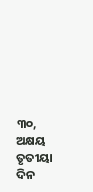୩୦, ଅକ୍ଷୟ ତୃତୀୟା ଦିନ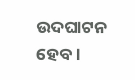ଉଦଘାଟନ ହେବ।